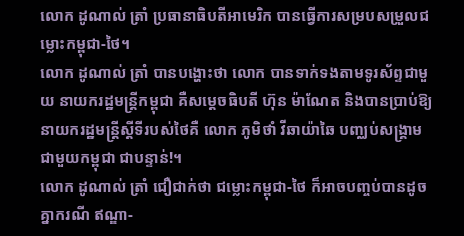លោក ដូណាល់ ត្រាំ ប្រធានាធិបតីអាមេរិក បានធ្វើការសម្របសម្រួលជម្លោះកម្ពុជា-ថៃ។
លោក ដូណាល់ ត្រាំ បានបង្ហោះថា លោក បានទាក់ទងតាមទូរស័ព្ទជាមួយ នាយករដ្ឋមន្ត្រីកម្ពុជា គឺសម្តេចធិបតី ហ៊ុន ម៉ាណែត និងបានប្រាប់ឱ្យនាយករដ្ឋមន្ត្រីស្តីទីរបស់ថៃគឺ លោក ភូមិថាំ វីឆាយ៉ាឆៃ បញ្ឈប់សង្រ្គាមជាមួយកម្ពុជា ជាបន្ទាន់!។
លោក ដូណាល់ ត្រាំ ជឿជាក់ថា ជម្លោះកម្ពុជា-ថៃ ក៏អាចបញ្ចប់បានដូចគ្នាករណី ឥណ្ឌា-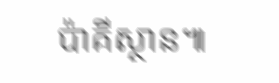ប៉ាគីស្ថាន៕